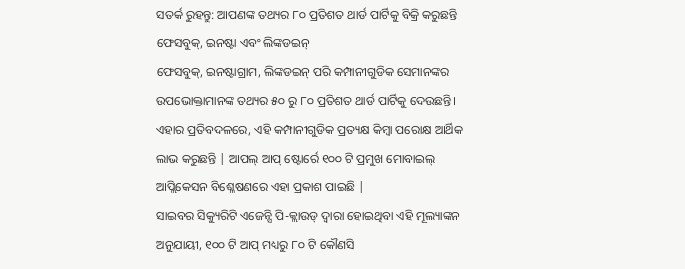ସତର୍କ ରୁହନ୍ତୁ: ଆପଣଙ୍କ ତଥ୍ୟର ୮୦ ପ୍ରତିଶତ ଥାର୍ଡ ପାର୍ଟିକୁ ବିକ୍ରି କରୁଛନ୍ତି ଫେସବୁକ୍, ଇନଷ୍ଟା ଏବଂ ଲିଙ୍କଡଇନ୍
ଫେସବୁକ୍, ଇନଷ୍ଟାଗ୍ରାମ, ଲିଙ୍କଡଇନ୍ ପରି କମ୍ପାନୀଗୁଡିକ ସେମାନଙ୍କର ଉପଭୋକ୍ତାମାନଙ୍କ ତଥ୍ୟର ୫୦ ରୁ ୮୦ ପ୍ରତିଶତ ଥାର୍ଡ ପାର୍ଟିକୁ ଦେଉଛନ୍ତି। ଏହାର ପ୍ରତିବଦଳରେ, ଏହି କମ୍ପାନୀଗୁଡିକ ପ୍ରତ୍ୟକ୍ଷ କିମ୍ବା ପରୋକ୍ଷ ଆର୍ଥିକ ଲାଭ କରୁଛନ୍ତି | ଆପଲ୍ ଆପ୍ ଷ୍ଟୋର୍ରେ ୧୦୦ ଟି ପ୍ରମୁଖ ମୋବାଇଲ୍ ଆପ୍ଲିକେସନ ବିଶ୍ଳେଷଣରେ ଏହା ପ୍ରକାଶ ପାଇଛି |
ସାଇବର ସିକ୍ୟୁରିଟି ଏଜେନ୍ସି ପି-କ୍ଲାଉଡ୍ ଦ୍ୱାରା ହୋଇଥିବା ଏହି ମୂଲ୍ୟାଙ୍କନ ଅନୁଯାୟୀ, ୧୦୦ ଟି ଆପ୍ ମଧ୍ୟରୁ ୮୦ ଟି କୌଣସି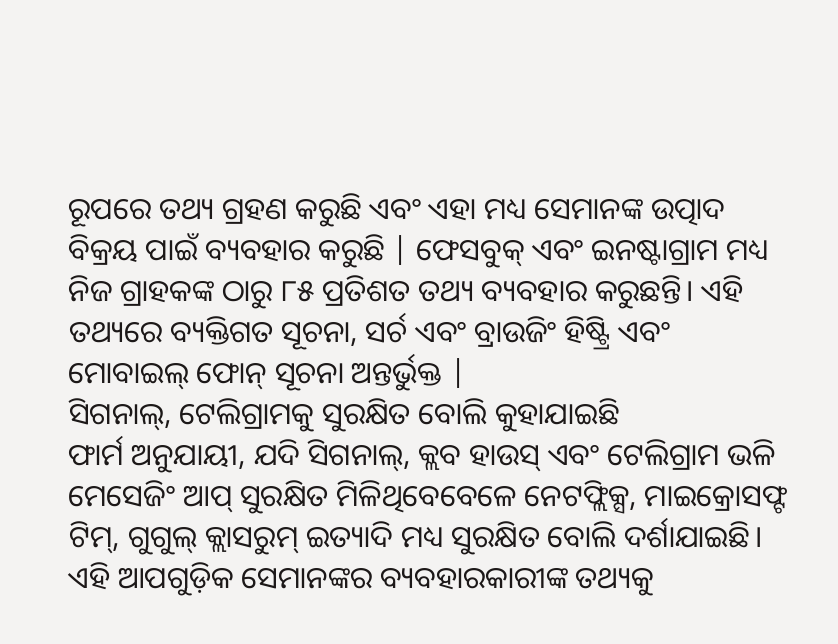ରୂପରେ ତଥ୍ୟ ଗ୍ରହଣ କରୁଛି ଏବଂ ଏହା ମଧ୍ୟ ସେମାନଙ୍କ ଉତ୍ପାଦ ବିକ୍ରୟ ପାଇଁ ବ୍ୟବହାର କରୁଛି | ଫେସବୁକ୍ ଏବଂ ଇନଷ୍ଟାଗ୍ରାମ ମଧ୍ୟ ନିଜ ଗ୍ରାହକଙ୍କ ଠାରୁ ୮୫ ପ୍ରତିଶତ ତଥ୍ୟ ବ୍ୟବହାର କରୁଛନ୍ତି। ଏହି ତଥ୍ୟରେ ବ୍ୟକ୍ତିଗତ ସୂଚନା, ସର୍ଚ ଏବଂ ବ୍ରାଉଜିଂ ହିଷ୍ଟ୍ରି ଏବଂ ମୋବାଇଲ୍ ଫୋନ୍ ସୂଚନା ଅନ୍ତର୍ଭୁକ୍ତ |
ସିଗନାଲ୍, ଟେଲିଗ୍ରାମକୁ ସୁରକ୍ଷିତ ବୋଲି କୁହାଯାଇଛି
ଫାର୍ମ ଅନୁଯାୟୀ, ଯଦି ସିଗନାଲ୍, କ୍ଲବ ହାଉସ୍ ଏବଂ ଟେଲିଗ୍ରାମ ଭଳି ମେସେଜିଂ ଆପ୍ ସୁରକ୍ଷିତ ମିଳିଥିବେବେଳେ ନେଟଫ୍ଲିକ୍ସ, ମାଇକ୍ରୋସଫ୍ଟ ଟିମ୍, ଗୁଗୁଲ୍ କ୍ଲାସରୁମ୍ ଇତ୍ୟାଦି ମଧ୍ୟ ସୁରକ୍ଷିତ ବୋଲି ଦର୍ଶାଯାଇଛି। ଏହି ଆପଗୁଡ଼ିକ ସେମାନଙ୍କର ବ୍ୟବହାରକାରୀଙ୍କ ତଥ୍ୟକୁ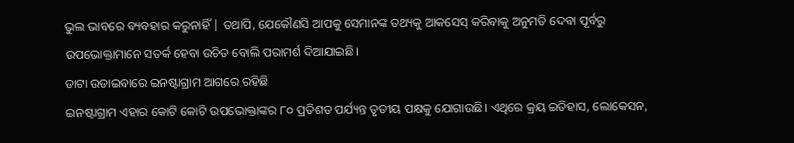ଭୁଲ ଭାବରେ ବ୍ୟବହାର କରୁନାହିଁ | ତଥାପି, ଯେକୌଣସି ଆପକୁ ସେମାନଙ୍କ ତଥ୍ୟକୁ ଆକସେସ୍ କରିବାକୁ ଅନୁମତି ଦେବା ପୂର୍ବରୁ ଉପଭୋକ୍ତାମାନେ ସତର୍କ ହେବା ଉଚିତ ବୋଲି ପରାମର୍ଶ ଦିଆଯାଇଛି।
ଡାଟା ଉଡାଇବାରେ ଇନଷ୍ଟାଗ୍ରାମ ଆଗରେ ରହିଛି
ଇନଷ୍ଟାଗ୍ରାମ ଏହାର କୋଟି କୋଟି ଉପଭୋକ୍ତାଙ୍କର ୮୦ ପ୍ରତିଶତ ପର୍ଯ୍ୟନ୍ତ ତୃତୀୟ ପକ୍ଷକୁ ଯୋଗାଉଛି। ଏଥିରେ କ୍ରୟ ଇତିହାସ, ଲୋକେସନ,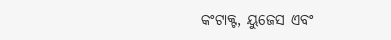କଂଟାକ୍ଟ, ୟୁଜେସ ଏବଂ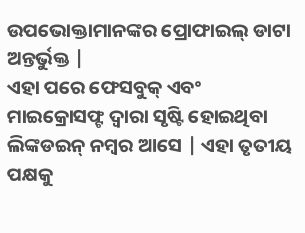ଉପଭୋକ୍ତାମାନଙ୍କର ପ୍ରୋଫାଇଲ୍ ଡାଟା ଅନ୍ତର୍ଭୁକ୍ତ |
ଏହା ପରେ ଫେସବୁକ୍ ଏବଂ ମାଇକ୍ରୋସଫ୍ଟ ଦ୍ୱାରା ସୃଷ୍ଟି ହୋଇଥିବା ଲିଙ୍କଡଇନ୍ ନମ୍ବର ଆସେ | ଏହା ତୃତୀୟ ପକ୍ଷକୁ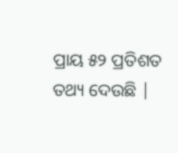ପ୍ରାୟ ୫୨ ପ୍ରତିଶତ ତଥ୍ୟ ଦେଉଛି |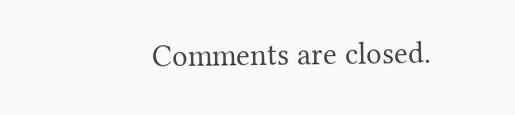Comments are closed.